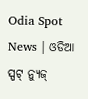Odia Spot News | ଓଡିଆ ସ୍ପଟ୍ ନ୍ୟୁଜ୍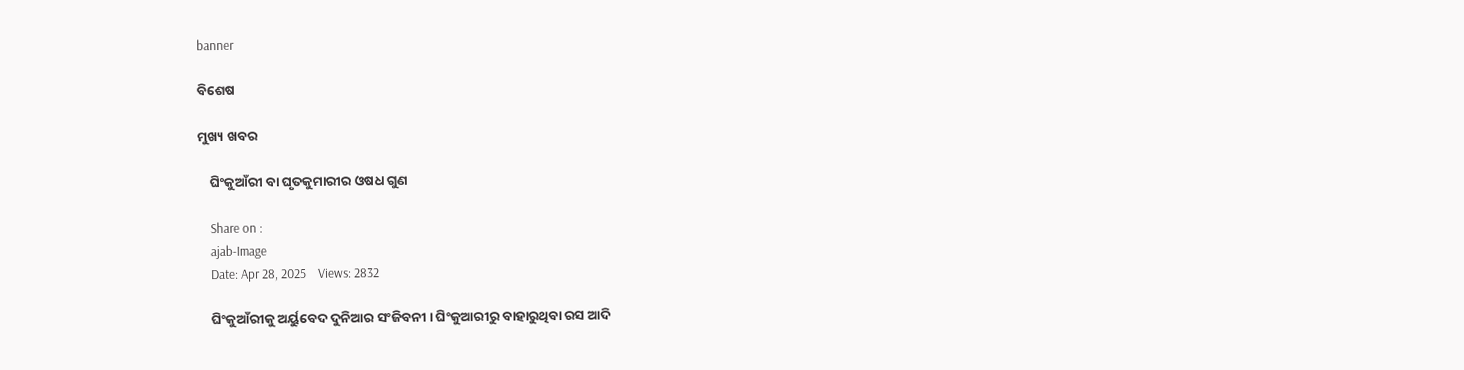banner

ବିଶେଷ

ମୁଖ୍ୟ ଖବର

    ଘିଂକୁଆଁରୀ ବା ଘୃତକୁମାରୀର ଓଷଧ ଗୁଣ

    Share on :
    ajab-Image
    Date: Apr 28, 2025    Views: 2832

    ଘିଂକୁଆଁରୀକୁ ଅର୍ୟୁବେଦ ଦୁନିଆର ସଂଜିବନୀ । ଘିଂକୁଆରୀରୁ ବାହାରୁଥିବା ରସ ଆଦି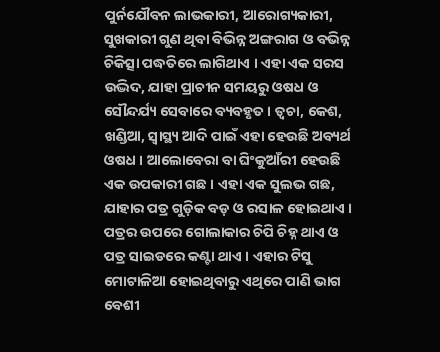ପୁର୍ନଯୌବନ ଲାଭକାରୀ, ଆରୋଗ୍ୟକାରୀ, ସୁଖକାରୀ ଗୁଣ ଥିବା ବିଭିନ୍ନ ଅଙ୍ଗରାଗ ଓ ବଭିନ୍ନ ଚିକିତ୍ସା ପଦ୍ଧତିରେ ଲାଗିଥାଏ । ଏହା ଏକ ସରସ ଉଦ୍ଭିଦ, ଯାହା ପ୍ରାଚୀନ ସମୟରୁ ଓଷଧ ଓ ସୌନ୍ଦର୍ଯ୍ୟ ସେବାରେ ବ୍ୟବହୃତ । ତ୍ୱଚା, କେଶ, ଖଣ୍ଡିଆ, ସ୍ୱାସ୍ଥ୍ୟ ଆଦି ପାଇଁ ଏହା ହେଉଛି ଅବ୍ୟର୍ଥ ଓଷଧ । ଆଲୋବେରା ବା ଘିଂକୁଆଁରୀ ହେଉଛି ଏକ ଉପକାରୀ ଗଛ । ଏହା ଏକ ସୁଲଭ ଗଛ, ଯାହାର ପତ୍ର ଗୁଡ଼ିକ ବଡ଼ ଓ ରସାଳ ହୋଇଥାଏ । ପତ୍ରର ଉପରେ ଗୋଲାକାର ଚିପି ଚିହ୍ନ ଥାଏ ଓ ପତ୍ର ସାଇଡରେ କଣ୍ଟା ଥାଏ । ଏହାର ଟିସୁ ମୋଟାଳିଆ ହୋଇଥିବାରୁ ଏଥିରେ ପାଣି ଭାଗ ବେଶୀ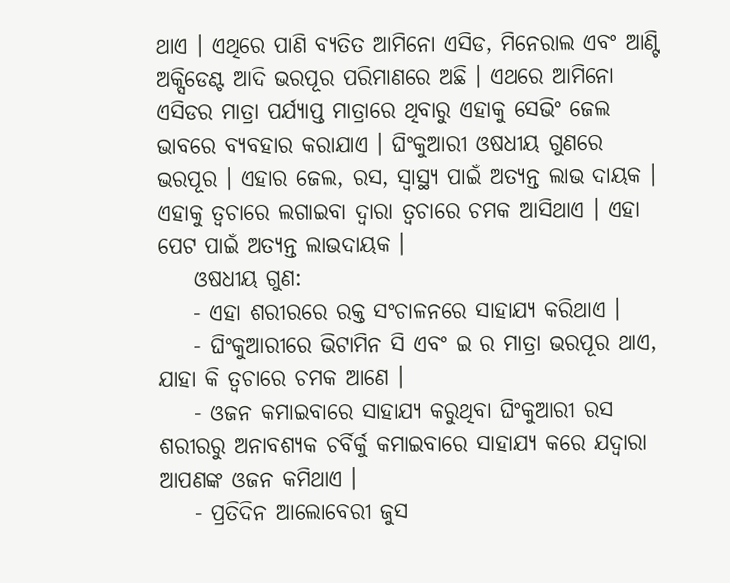ଥାଏ । ଏଥିରେ ପାଣି ବ୍ୟତିତ ଆମିନୋ ଏସିଡ, ମିନେରାଲ ଏବଂ ଆଣ୍ଟି ଅକ୍ସିଡେଣ୍ଟ ଆଦି ଭରପୂର ପରିମାଣରେ ଅଛି । ଏଥରେ ଆମିନୋ ଏସିଡର ମାତ୍ରା ପର୍ଯ୍ୟାପ୍ତ ମାତ୍ରାରେ ଥିବାରୁ ଏହାକୁ ସେଭିଂ ଜେଲ ଭାବରେ ବ୍ୟବହାର କରାଯାଏ । ଘିଂକୁଆରୀ ଓଷଧୀୟ ଗୁଣରେ ଭରପୂର । ଏହାର ଜେଲ, ରସ, ସ୍ୱାସ୍ଥ୍ୟ ପାଇଁ ଅତ୍ୟନ୍ତ ଲାଭ ଦାୟକ । ଏହାକୁ ତ୍ୱଚାରେ ଲଗାଇବା ଦ୍ୱାରା ତ୍ୱଚାରେ ଚମକ ଆସିଥାଏ । ଏହା ପେଟ ପାଇଁ ଅତ୍ୟନ୍ତ ଲାଭଦାୟକ ।
    ଓଷଧୀୟ ଗୁଣ:
    - ଏହା ଶରୀରରେ ରକ୍ତ ସଂଚାଳନରେ ସାହାଯ୍ୟ କରିଥାଏ ।
    - ଘିଂକୁଆରୀରେ ଭିଟାମିନ ସି ଏବଂ ଇ ର ମାତ୍ରା ଭରପୂର ଥାଏ, ଯାହା କି ତ୍ୱଚାରେ ଚମକ ଆଣେ ।
    - ଓଜନ କମାଇବାରେ ସାହାଯ୍ୟ କରୁଥିବା ଘିଂକୁଆରୀ ରସ ଶରୀରରୁ ଅନାବଶ୍ୟକ ଚର୍ବିର୍କୁ କମାଇବାରେ ସାହାଯ୍ୟ କରେ ଯଦ୍ୱାରା ଆପଣଙ୍କ ଓଜନ କମିଥାଏ ।
    - ପ୍ରତିଦିନ ଆଲୋବେରୀ ଜୁସ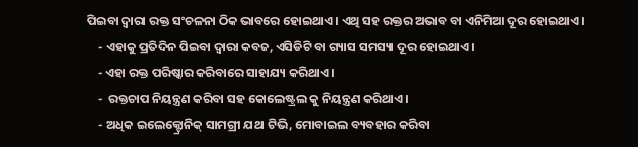ପିଇବା ଦ୍ୱାରା ରକ୍ତ ସଂଚଳନା ଠିକ ଭାବରେ ହୋଇଥାଏ । ଏଥି ସହ ରକ୍ତର ଅଭାବ ବା ଏନିମିଆ ଦୂର ହୋଇଥାଏ ।
    - ଏହାକୁ ପ୍ରତିଦିନ ପିଇବା ଦ୍ୱାରା କବଜ, ଏସିଡିଟି ବା ଗ୍ୟାସ ସମସ୍ୟା ଦୂର ହୋଇଥାଏ ।
    - ଏହା ରକ୍ତ ପରିଷ୍କାର କରିବାରେ ସାହାଯ୍ୟ କରିଥାଏ ।
    -  ରକ୍ତଚାପ ନିୟନ୍ତ୍ରଣ କରିବା ସହ କୋଲେଷ୍ଟ୍ରଲ କୁ ନିୟନ୍ତ୍ରଣ କରିଥାଏ ।
    - ଅଧିକ ଇଲେକ୍ଟ୍ରୋନିକ୍ ସାମଗ୍ରୀ ଯଥା ଟିଭି, ମୋବାଇଲ ବ୍ୟବହାର କରିବା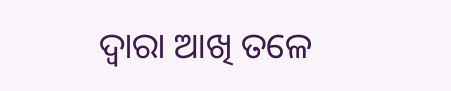ଦ୍ୱାରା ଆଖି ତଳେ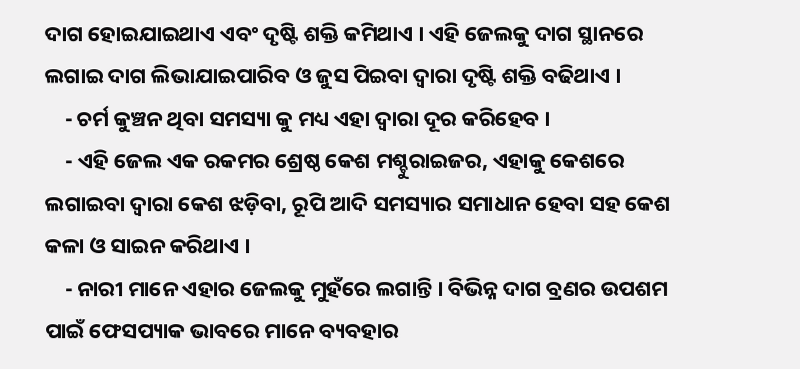ଦାଗ ହୋଇଯାଇଥାଏ ଏବଂ ଦୃଷ୍ଟି ଶକ୍ତି କମିଥାଏ । ଏହି ଜେଲକୁ ଦାଗ ସ୍ଥାନରେ ଲଗାଇ ଦାଗ ଲିଭାଯାଇପାରିବ ଓ ଜୁସ ପିଇବା ଦ୍ୱାରା ଦୃଷ୍ଟି ଶକ୍ତି ବଢିଥାଏ ।
    - ଚର୍ମ କୁଞ୍ଚନ ଥିବା ସମସ୍ୟା କୁ ମଧ୍ୟ ଏହା ଦ୍ୱାରା ଦୂର କରିହେବ ।
    - ଏହି ଜେଲ ଏକ ରକମର ଶ୍ରେଷ୍ଠ କେଶ ମଶ୍ଚୁରାଇଜର, ଏହାକୁ କେଶରେ ଲଗାଇବା ଦ୍ୱାରା କେଶ ଝଡ଼ିବା, ରୂପି ଆଦି ସମସ୍ୟାର ସମାଧାନ ହେବା ସହ କେଶ କଳା ଓ ସାଇନ କରିଥାଏ ।
    - ନାରୀ ମାନେ ଏହାର ଜେଲକୁ ମୁହଁରେ ଲଗାନ୍ତି । ବିଭିନ୍ନ ଦାଗ ବ୍ରଣର ଉପଶମ ପାଇଁ ଫେସପ୍ୟାକ ଭାବରେ ମାନେ ବ୍ୟବହାର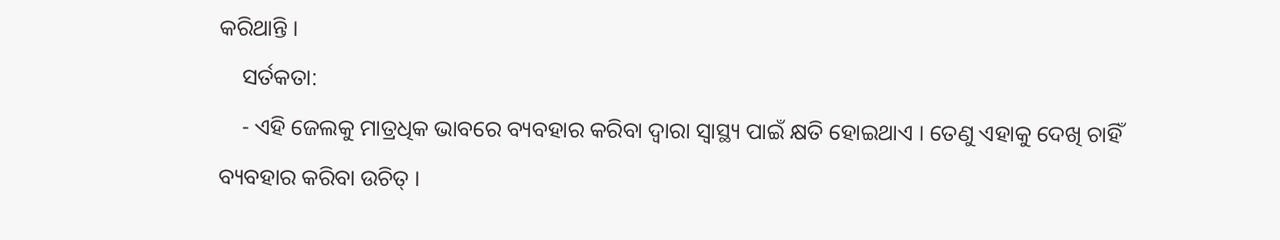କରିଥାନ୍ତି ।
    ସର୍ତକତା:
    - ଏହି ଜେଲକୁ ମାତ୍ରଧିକ ଭାବରେ ବ୍ୟବହାର କରିବା ଦ୍ୱାରା ସ୍ୱାସ୍ଥ୍ୟ ପାଇଁ କ୍ଷତି ହୋଇଥାଏ । ତେଣୁ ଏହାକୁ ଦେଖି ଚାହିଁ ବ୍ୟବହାର କରିବା ଉଚିତ୍ ।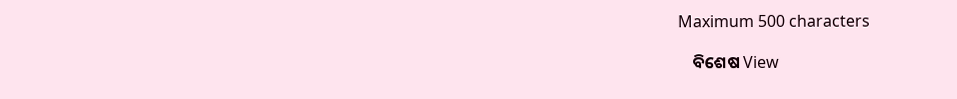Maximum 500 characters

    ବିଶେଷ View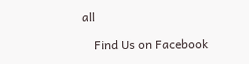all

    Find Us on Facebook